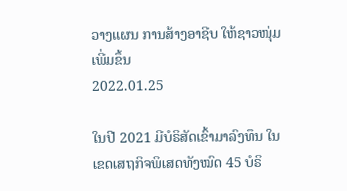ວາງແຜນ ການສ້າງອາຊີບ ໃຫ້ຊາວໜຸ່ມ ເພີ່ມຂຶ້ນ
2022.01.25

ໃນປີ 2021 ມີບໍຣິສັດເຂົ້າມາລົງທຶນ ໃນເຂດເສຖກິຈພິເສດທັງໝົດ 45 ບໍຣິ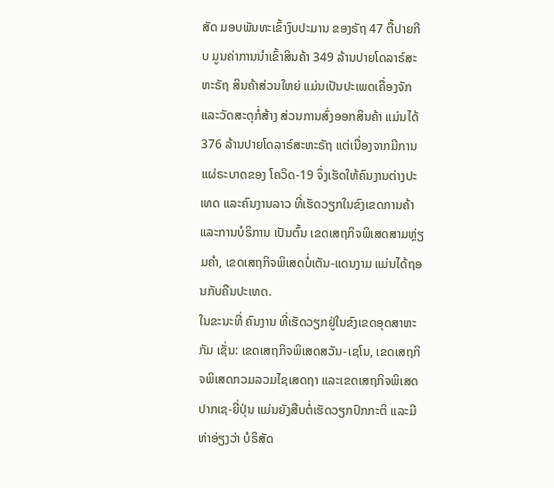ສັດ ມອບພັນທະເຂົ້າງົບປະມານ ຂອງຣັຖ 47 ຕື້ປາຍກີບ ມູນຄ່າການນໍາເຂົ້າສິນຄ້າ 349 ລ້ານປາຍໂດລາຣ໌ສະຫະຣັຖ ສິນຄ້າສ່ວນໃຫຍ່ ແມ່ນເປັນປະເພດເຄື່ອງຈັກ ແລະວັດສະດຸກໍ່ສ້າງ ສ່ວນການສົ່ງອອກສິນຄ້າ ແມ່ນໄດ້ 376 ລ້ານປາຍໂດລາຣ໌ສະຫະຣັຖ ແຕ່ເນື່ອງຈາກມີການແຜ່ຣະບາດຂອງ ໂຄວິດ-19 ຈຶ່ງເຮັດໃຫ້ຄົນງານຕ່າງປະເທດ ແລະຄົນງານລາວ ທີ່ເຮັດວຽກໃນຂົງເຂດການຄ້າ ແລະການບໍຣິການ ເປັນຕົ້ນ ເຂດເສຖກິຈພິເສດສາມຫຼ່ຽມຄໍາ, ເຂດເສຖກິຈພິເສດບໍ່ເຕັນ-ແດນງາມ ແມ່ນໄດ້ຖອນກັບຄືນປະເທດ.
ໃນຂະນະທີ່ ຄົນງານ ທີ່ເຮັດວຽກຢູ່ໃນຂົງເຂດອຸດສາຫະກັມ ເຊັ່ນ: ເຂດເສຖກິຈພິເສດສວັນ-ເຊໂນ, ເຂດເສຖກິຈພິເສດກວມລວມໄຊເສດຖາ ແລະເຂດເສຖກິຈພິເສດປາກເຊ-ຍີ່ປຸ່ນ ແມ່ນຍັງສືບຕໍ່ເຮັດວຽກປົກກະຕິ ແລະມີທ່າອ່ຽງວ່າ ບໍຣິສັດ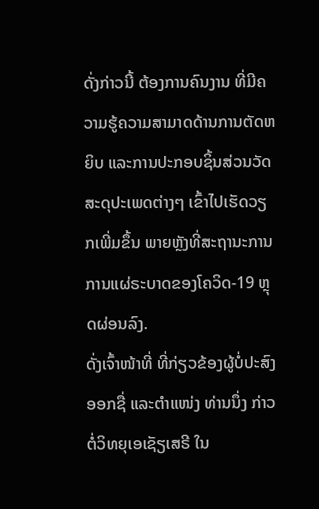ດັ່ງກ່າວນີ້ ຕ້ອງການຄົນງານ ທີ່ມີຄວາມຮູ້ຄວາມສາມາດດ້ານການຕັດຫຍິບ ແລະການປະກອບຊິ້ນສ່ວນວັດສະດຸປະເພດຕ່າງໆ ເຂົ້າໄປເຮັດວຽກເພີ່ມຂຶ້ນ ພາຍຫຼັງທີ່ສະຖານະການ ການແຜ່ຣະບາດຂອງໂຄວິດ-19 ຫຼຸດຜ່ອນລົງ.
ດັ່ງເຈົ້າໜ້າທີ່ ທີ່ກ່ຽວຂ້ອງຜູ້ບໍ່ປະສົງອອກຊື່ ແລະຕໍາແໜ່ງ ທ່ານນຶ່ງ ກ່າວຕໍ່ວິທຍຸເອເຊັຽເສຣີ ໃນ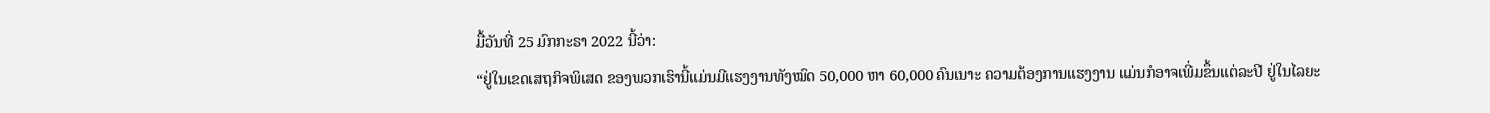ມື້ວັນທີ່ 25 ມົກກະຣາ 2022 ນີ້ວ່າ:
“ຢູ່ໃນເຂດເສຖກິຈພິເສດ ຂອງພວກເຮົານີ້ແມ່ນມີແຮງງານທັງໝົດ 50,000 ຫາ 60,000 ຄົນເນາະ ຄວາມຕ້ອງການແຮງງານ ແມ່ນກໍອາຈເພີ່ມຂຶ້ນແຕ່ລະປີ ຢູ່ໃນໄລຍະ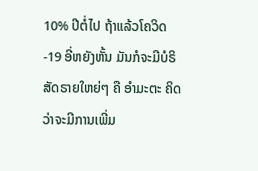10% ປີຕໍ່ໄປ ຖ້າແລ້ວໂຄວິດ-19 ອີ່ຫຍັງຫັ້ນ ມັນກໍຈະມີບໍຣິສັດຣາຍໃຫຍ່ໆ ຄື ອໍາມະຕະ ຄິດວ່າຈະມີການເພີ່ມ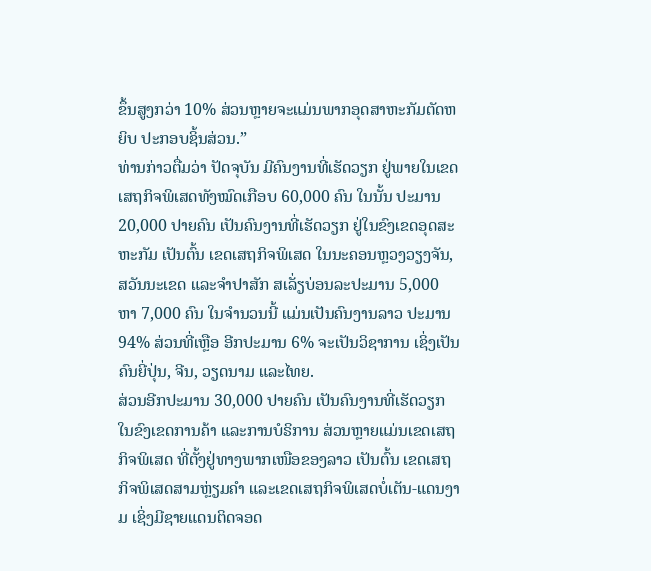ຂຶ້ນສູງກວ່າ 10% ສ່ວນຫຼາຍຈະແມ່ນພາກອຸດສາຫະກັມຕັດຫຍິບ ປະກອບຊິ້ນສ່ວນ.”
ທ່ານກ່າວຕື່ມວ່າ ປັດຈຸບັນ ມີຄົນງານທີ່ເຮັດວຽກ ຢູ່ພາຍໃນເຂດເສຖກິຈພິເສດທັງໝົດເກືອບ 60,000 ຄົນ ໃນນັ້ນ ປະມານ 20,000 ປາຍຄົນ ເປັນຄົນງານທີ່ເຮັດວຽກ ຢູ່ໃນຂົງເຂດອຸດສະຫະກັມ ເປັນຕົ້ນ ເຂດເສຖກິຈພິເສດ ໃນນະຄອນຫຼວງວຽງຈັນ, ສວັນນະເຂດ ແລະຈໍາປາສັກ ສເລັ່ຽບ່ອນລະປະມານ 5,000 ຫາ 7,000 ຄົນ ໃນຈໍານວນນີ້ ແມ່ນເປັນຄົນງານລາວ ປະມານ 94% ສ່ວນທີ່ເຫຼືອ ອີກປະມານ 6% ຈະເປັນວິຊາການ ເຊິ່ງເປັນຄົນຍີ່ປຸ່ນ, ຈີນ, ວຽດນາມ ແລະໄທຍ.
ສ່ວນອີກປະມານ 30,000 ປາຍຄົນ ເປັນຄົນງານທີ່ເຮັດວຽກໃນຂົງເຂດການຄ້າ ແລະການບໍຣິການ ສ່ວນຫຼາຍແມ່ນເຂດເສຖກິຈພິເສດ ທີ່ຕັ້ງຢູ່ທາງພາກເໜືອຂອງລາວ ເປັນຕົ້ນ ເຂດເສຖກິຈພິເສດສາມຫຼ່ຽມຄໍາ ແລະເຂດເສຖກິຈພິເສດບໍ່ເຕັນ-ແດນງາມ ເຊິ່ງມີຊາຍແດນຕິດຈອດ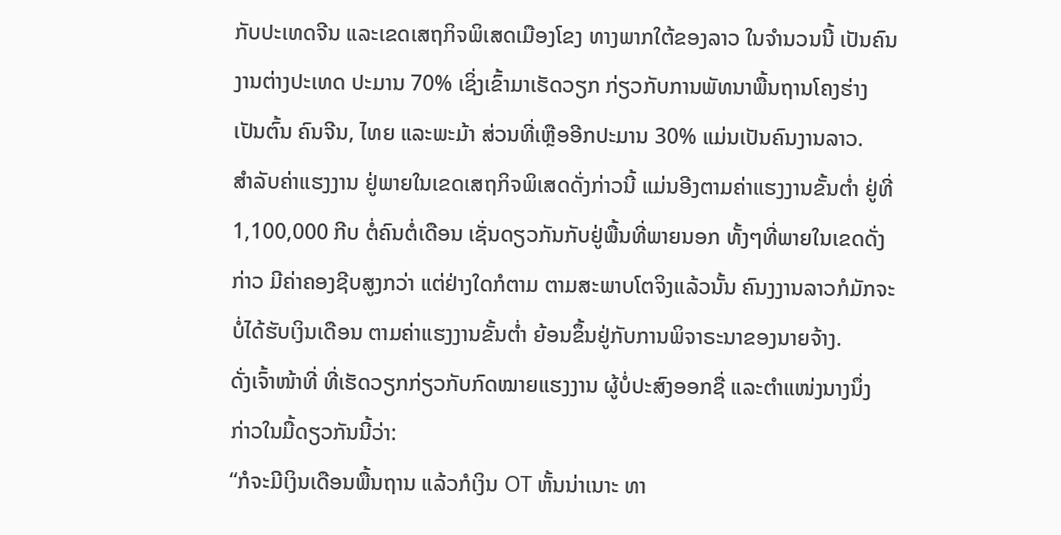ກັບປະເທດຈີນ ແລະເຂດເສຖກິຈພິເສດເມືອງໂຂງ ທາງພາກໃຕ້ຂອງລາວ ໃນຈໍານວນນີ້ ເປັນຄົນງານຕ່າງປະເທດ ປະມານ 70% ເຊິ່ງເຂົ້າມາເຮັດວຽກ ກ່ຽວກັບການພັທນາພື້ນຖານໂຄງຮ່າງ ເປັນຕົ້ນ ຄົນຈີນ, ໄທຍ ແລະພະມ້າ ສ່ວນທີ່ເຫຼືອອີກປະມານ 30% ແມ່ນເປັນຄົນງານລາວ.
ສໍາລັບຄ່າແຮງງານ ຢູ່ພາຍໃນເຂດເສຖກິຈພິເສດດັ່ງກ່າວນີ້ ແມ່ນອີງຕາມຄ່າແຮງງານຂັ້ນຕໍ່າ ຢູ່ທີ່ 1,100,000 ກີບ ຕໍ່ຄົນຕໍ່ເດືອນ ເຊັ່ນດຽວກັນກັບຢູ່ພື້ນທີ່ພາຍນອກ ທັ້ງໆທີ່ພາຍໃນເຂດດັ່ງກ່າວ ມີຄ່າຄອງຊີບສູງກວ່າ ແຕ່ຢ່າງໃດກໍຕາມ ຕາມສະພາບໂຕຈິງແລ້ວນັ້ນ ຄົນງງານລາວກໍມັກຈະບໍ່ໄດ້ຮັບເງິນເດືອນ ຕາມຄ່າແຮງງານຂັ້ນຕໍ່າ ຍ້ອນຂຶ້ນຢູ່ກັບການພິຈາຣະນາຂອງນາຍຈ້າງ.
ດັ່ງເຈົ້າໜ້າທີ່ ທີ່ເຮັດວຽກກ່ຽວກັບກົດໝາຍແຮງງານ ຜູ້ບໍ່ປະສົງອອກຊື່ ແລະຕໍາແໜ່ງນາງນຶ່ງ ກ່າວໃນມື້ດຽວກັນນີ້ວ່າ:
“ກໍຈະມີເງິນເດືອນພື້ນຖານ ແລ້ວກໍເງິນ OT ຫັ້ນນ່າເນາະ ທາ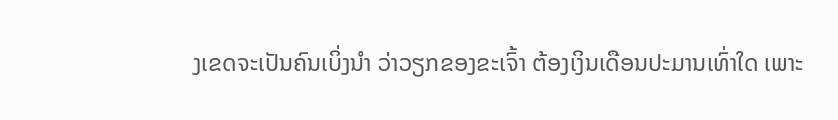ງເຂດຈະເປັນຄົນເບິ່ງນໍາ ວ່າວຽກຂອງຂະເຈົ້າ ຕ້ອງເງິນເດືອນປະມານເທົ່າໃດ ເພາະ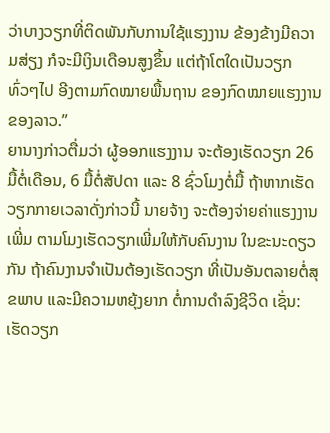ວ່າບາງວຽກທີ່ຕິດພັນກັບການໃຊ້ແຮງງານ ຂ້ອງຂ້າງມີຄວາມສ່ຽງ ກໍຈະມີເງິນເດືອນສູງຂຶ້ນ ແຕ່ຖ້າໂຕໃດເປັນວຽກທົ່ວໆໄປ ອີງຕາມກົດໝາຍພື້ນຖານ ຂອງກົດໝາຍແຮງງານຂອງລາວ.”
ຍານາງກ່າວຕື່ມວ່າ ຜູ້ອອກແຮງງານ ຈະຕ້ອງເຮັດວຽກ 26 ມື້ຕໍ່ເດືອນ, 6 ມື້ຕໍ່ສັປດາ ແລະ 8 ຊົ່ວໂມງຕໍ່ມື້ ຖ້າຫາກເຮັດວຽກກາຍເວລາດັ່ງກ່າວນີ້ ນາຍຈ້າງ ຈະຕ້ອງຈ່າຍຄ່າແຮງງານເພີ່ມ ຕາມໂມງເຮັດວຽກເພີ່ມໃຫ້ກັບຄົນງານ ໃນຂະນະດຽວກັນ ຖ້າຄົນງານຈໍາເປັນຕ້ອງເຮັດວຽກ ທີ່ເປັນອັນຕລາຍຕໍ່ສຸຂພາບ ແລະມີຄວາມຫຍຸ້ງຍາກ ຕໍ່ການດໍາລົງຊີວິດ ເຊັ່ນ: ເຮັດວຽກ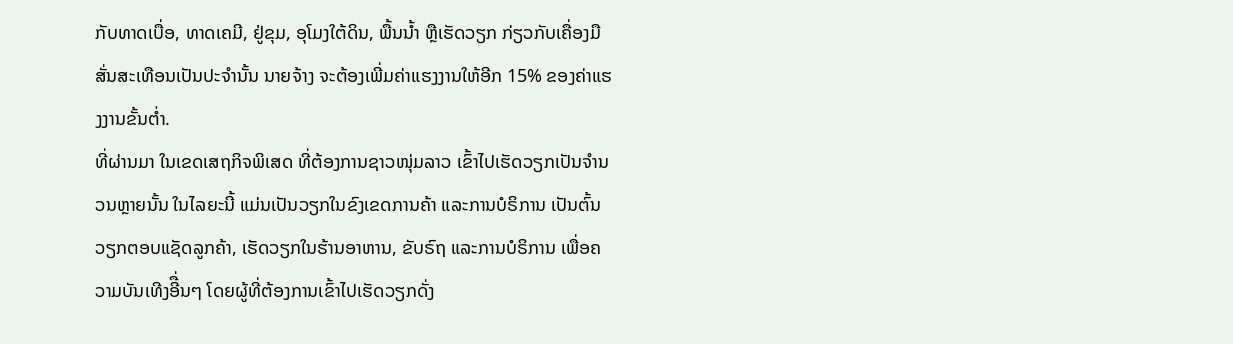ກັບທາດເບື່ອ, ທາດເຄມີ, ຢູ່ຂຸມ, ອຸໂມງໃຕ້ດິນ, ພື້ນນໍ້າ ຫຼືເຮັດວຽກ ກ່ຽວກັບເຄື່ອງມືສັ່ນສະເທືອນເປັນປະຈໍານັ້ນ ນາຍຈ້າງ ຈະຕ້ອງເພີ່ມຄ່າແຮງງານໃຫ້ອີກ 15% ຂອງຄ່າແຮງງານຂັ້ນຕໍ່າ.
ທີ່ຜ່ານມາ ໃນເຂດເສຖກິຈພິເສດ ທີ່ຕ້ອງການຊາວໜຸ່ມລາວ ເຂົ້າໄປເຮັດວຽກເປັນຈໍານວນຫຼາຍນັ້ນ ໃນໄລຍະນີ້ ແມ່ນເປັນວຽກໃນຂົງເຂດການຄ້າ ແລະການບໍຣິການ ເປັນຕົ້ນ ວຽກຕອບແຊັດລູກຄ້າ, ເຮັດວຽກໃນຮ້ານອາຫານ, ຂັບຣົຖ ແລະການບໍຣິການ ເພື່ອຄວາມບັນເທີງອີື່ນໆ ໂດຍຜູ້ທີ່ຕ້ອງການເຂົ້າໄປເຮັດວຽກດັ່ງ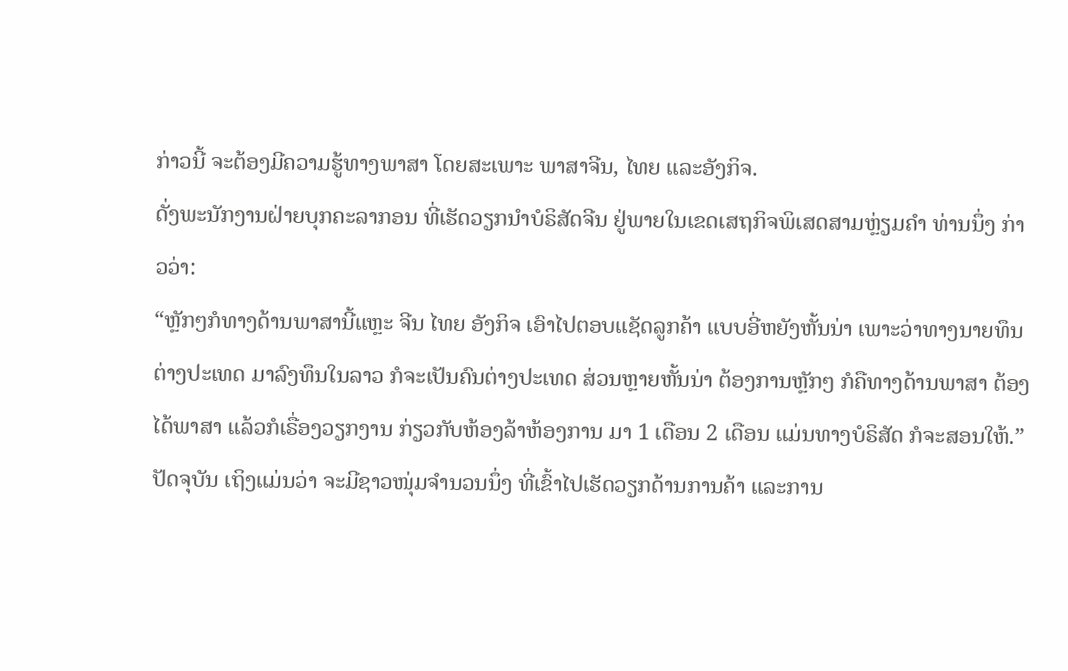ກ່າວນີ້ ຈະຕ້ອງມີຄວາມຮູ້ທາງພາສາ ໂດຍສະເພາະ ພາສາຈີນ, ໄທຍ ແລະອັງກິຈ.
ດັ່ງພະນັກງານຝ່າຍບຸກຄະລາກອນ ທີ່ເຮັດວຽກນໍາບໍຣິສັດຈີນ ຢູ່ພາຍໃນເຂດເສຖກິຈພິເສດສາມຫຼ່ຽມຄໍາ ທ່ານນຶ່ງ ກ່າວວ່າ:
“ຫຼັກໆກໍທາງດ້ານພາສານີ້ແຫຼະ ຈີນ ໄທຍ ອັງກິຈ ເອົາໄປຕອບແຊັດລູກຄ້າ ແບບອີ່ຫຍັງຫັ້ນນ່າ ເພາະວ່າທາງນາຍທຶນຕ່າງປະເທດ ມາລົງທຶນໃນລາວ ກໍຈະເປັນຄົນຕ່າງປະເທດ ສ່ວນຫຼາຍຫັ້ນນ່າ ຕ້ອງການຫຼັກໆ ກໍຄືທາງດ້ານພາສາ ຕ້ອງໄດ້ພາສາ ແລ້ວກໍເຣື່ອງວຽກງານ ກ່ຽວກັບຫ້ອງລ້າຫ້ອງການ ມາ 1 ເດືອນ 2 ເດືອນ ແມ່ນທາງບໍຣິສັດ ກໍຈະສອນໃຫ້.”
ປັດຈຸບັນ ເຖິງແມ່ນວ່າ ຈະມີຊາວໜຸ່ມຈໍານວນນຶ່ງ ທີ່ເຂົ້າໄປເຮັດວຽກດ້ານການຄ້າ ແລະການ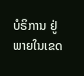ບໍຣິການ ຢູ່ພາຍໃນເຂດ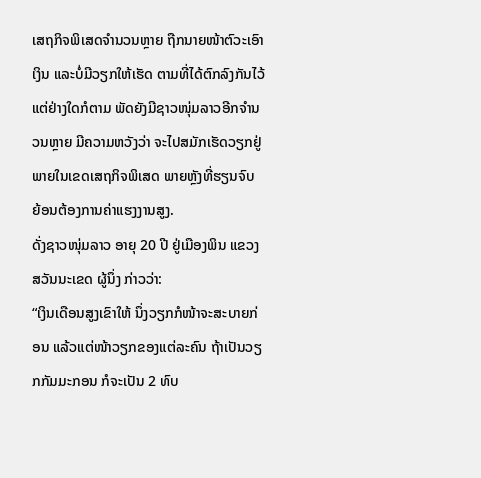ເສຖກິຈພິເສດຈໍານວນຫຼາຍ ຖືກນາຍໜ້າຕົວະເອົາເງິນ ແລະບໍ່ມີວຽກໃຫ້ເຮັດ ຕາມທີ່ໄດ້ຕົກລົງກັນໄວ້ ແຕ່ຢ່າງໃດກໍຕາມ ພັດຍັງມີຊາວໜຸ່ມລາວອີກຈໍານວນຫຼາຍ ມີຄວາມຫວັງວ່າ ຈະໄປສມັກເຮັດວຽກຢູ່ພາຍໃນເຂດເສຖກິຈພິເສດ ພາຍຫຼັງທີ່ຮຽນຈົບ ຍ້ອນຕ້ອງການຄ່າແຮງງານສູງ.
ດັ່ງຊາວໜຸ່ມລາວ ອາຍຸ 20 ປີ ຢູ່ເມືອງພິນ ແຂວງສວັນນະເຂດ ຜູ້ນຶ່ງ ກ່າວວ່າ:
“ເງິນເດືອນສູງເຂົາໃຫ້ ນຶ່ງວຽກກໍໜ້າຈະສະບາຍກ່ອນ ແລ້ວແຕ່ໜ້າວຽກຂອງແຕ່ລະຄົນ ຖ້າເປັນວຽກກັມມະກອນ ກໍຈະເປັນ 2 ທົບ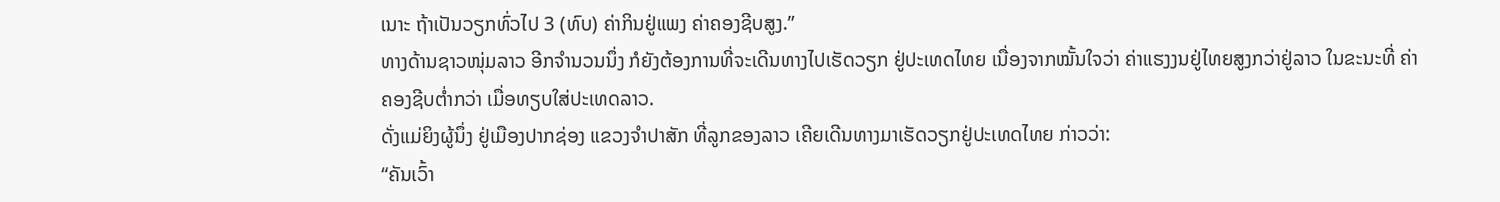ເນາະ ຖ້າເປັນວຽກທົ່ວໄປ 3 (ທົບ) ຄ່າກິນຢູ່ແພງ ຄ່າຄອງຊີບສູງ.”
ທາງດ້ານຊາວໜຸ່ມລາວ ອີກຈໍານວນນຶ່ງ ກໍຍັງຕ້ອງການທີ່ຈະເດີນທາງໄປເຮັດວຽກ ຢູ່ປະເທດໄທຍ ເນື່ອງຈາກໝັ້ນໃຈວ່າ ຄ່າແຮງງນຢູ່ໄທຍສູງກວ່າຢູ່ລາວ ໃນຂະນະທີ່ ຄ່າຄອງຊີບຕໍ່າກວ່າ ເມື່ອທຽບໃສ່ປະເທດລາວ.
ດັ່ງແມ່ຍິງຜູ້ນຶ່ງ ຢູ່ເມືອງປາກຊ່ອງ ແຂວງຈໍາປາສັກ ທີ່ລູກຂອງລາວ ເຄີຍເດີນທາງມາເຮັດວຽກຢູ່ປະເທດໄທຍ ກ່າວວ່າ:
“ຄັນເວົ້າ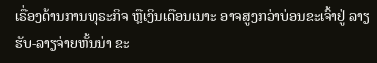ເຣື່ອງດ້ານການທຸຣະກິຈ ຫຼືເງິນເດືອນເນາະ ອາຈສູງກວ່າບ່ອນຂະເຈົ້າຢູ່ ລາຽຮັບ-ລາຽຈ່າຍຫັ້ນນ່າ ຂະ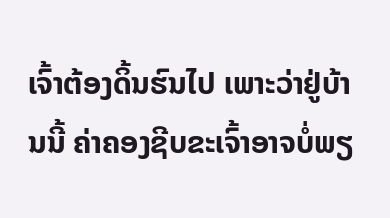ເຈົ້າຕ້ອງດິ້ນຮົນໄປ ເພາະວ່າຢູ່ບ້ານນີ້ ຄ່າຄອງຊີບຂະເຈົ້າອາຈບໍ່ພຽ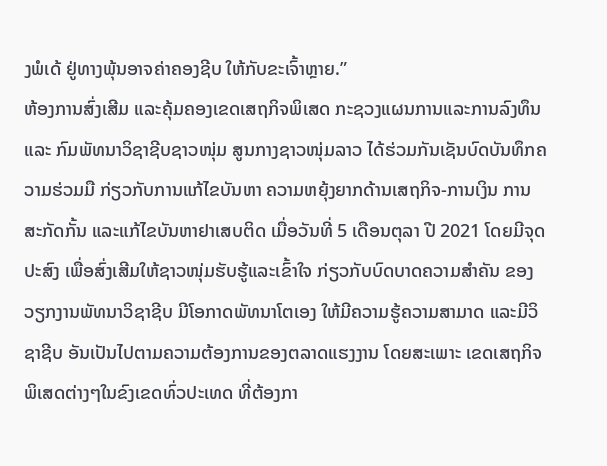ງພໍເດ້ ຢູ່ທາງພຸ້ນອາຈຄ່າຄອງຊີບ ໃຫ້ກັບຂະເຈົ້າຫຼາຍ.”
ຫ້ອງການສົ່ງເສີມ ແລະຄຸ້ມຄອງເຂດເສຖກິຈພິເສດ ກະຊວງແຜນການແລະການລົງທຶນ ແລະ ກົມພັທນາວິຊາຊີບຊາວໜຸ່ມ ສູນກາງຊາວໜຸ່ມລາວ ໄດ້ຮ່ວມກັນເຊັນບົດບັນທຶກຄວາມຮ່ວມມື ກ່ຽວກັບການແກ້ໄຂບັນຫາ ຄວາມຫຍຸ້ງຍາກດ້ານເສຖກິຈ-ການເງິນ ການສະກັດກັ້ນ ແລະແກ້ໄຂບັນຫາຢາເສບຕິດ ເມື່ອວັນທີ່ 5 ເດືອນຕຸລາ ປີ 2021 ໂດຍມີຈຸດປະສົງ ເພື່ອສົ່ງເສີມໃຫ້ຊາວໜຸ່ມຮັບຮູ້ແລະເຂົ້າໃຈ ກ່ຽວກັບບົດບາດຄວາມສໍາຄັນ ຂອງວຽກງານພັທນາວິຊາຊີບ ມີໂອກາດພັທນາໂຕເອງ ໃຫ້ມີຄວາມຮູ້ຄວາມສາມາດ ແລະມີວິຊາຊີບ ອັນເປັນໄປຕາມຄວາມຕ້ອງການຂອງຕລາດແຮງງານ ໂດຍສະເພາະ ເຂດເສຖກິຈພິເສດຕ່າງໆໃນຂົງເຂດທົ່ວປະເທດ ທີ່ຕ້ອງກາ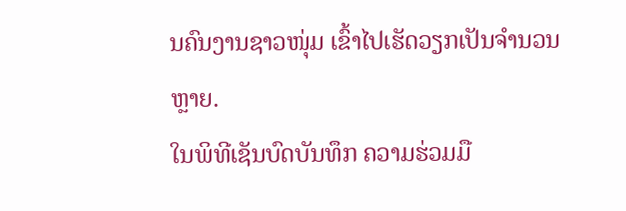ນຄົນງານຊາວໜຸ່ມ ເຂົ້າໄປເຮັດວຽກເປັນຈໍານວນຫຼາຍ.
ໃນພິທີເຊັນບົດບັນທຶກ ຄວາມຮ່ວມມື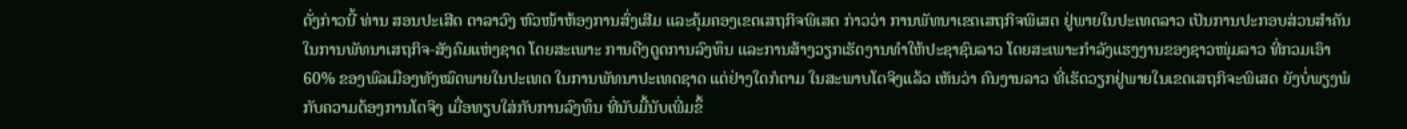ດັ່ງກ່າວນີ້ ທ່ານ ສອນປະເສີດ ດາລາວົງ ຫົວໜ້າຫ້ອງການສົ່ງເສີມ ແລະຄຸ້ມຄອງເຂດເສຖກິຈພິເສດ ກ່າວວ່າ ການພັທນາເຂດເສຖກິຈພິເສດ ຢູ່ພາຍໃນປະເທດລາວ ເປັນການປະກອບສ່ວນສໍາຄັນໃນການພັທນາເສຖກິຈ-ສັງຄົມແຫ່ງຊາດ ໂດຍສະເພາະ ການດືງດູດການລົງທຶນ ແລະການສ້າງວຽກເຮັດງານທໍາໃຫ້ປະຊາຊົນລາວ ໂດຍສະເພາະກໍາລັງແຮງງານຂອງຊາວໜຸ່ມລາວ ທີ່ກວມເອົາ 60% ຂອງພົລເມືອງທັງໝົດພາຍໃນປະເທດ ໃນການພັທນາປະເທດຊາດ ແຕ່ຢ່າງໃດກໍຕາມ ໃນສະພາບໂຕຈິງແລ້ວ ເຫັນວ່າ ຄົນງານລາວ ທີ່ເຮັດວຽກຢູ່ພາຍໃນເຂດເສຖກິຈະພິເສດ ຍັງບໍ່ພຽງພໍກັບຄວາມຕ້ອງການໂຕຈິງ ເມື່ອທຽບໃສ່ກັບການລົງທຶນ ທີ່ນັບມື້ນັບເພີ່ມຂຶ້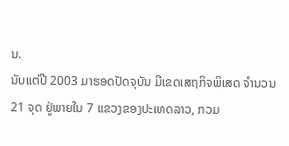ນ.
ນັບແຕ່ປີ 2003 ມາຮອດປັດຈຸບັນ ມີເຂດເສຖກິຈພິເສດ ຈໍານວນ 21 ຈຸດ ຢູ່ພາຍໃນ 7 ແຂວງຂອງປະເທດລາວ, ກວມ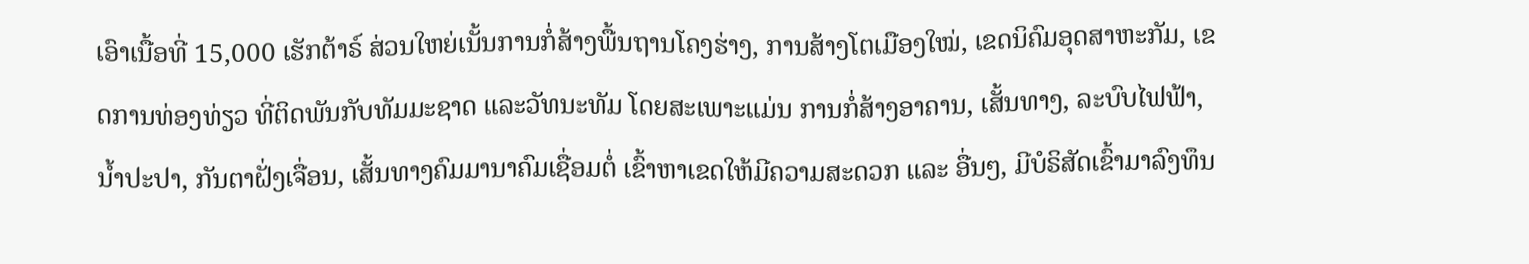ເອົາເນື້ອທີ່ 15,000 ເຮັກຕ້າຣ໌ ສ່ວນໃຫຍ່ເນັ້ນການກໍ່ສ້າງພື້ນຖານໂຄງຮ່າງ, ການສ້າງໂຕເມືອງໃໝ່, ເຂດນິຄົມອຸດສາຫະກັມ, ເຂດການທ່ອງທ່ຽວ ທີ່ຕິດພັນກັບທັມມະຊາດ ແລະວັທນະທັມ ໂດຍສະເພາະແມ່ນ ການກໍ່ສ້າງອາຄານ, ເສັ້ນທາງ, ລະບົບໄຟຟ້າ, ນໍ້າປະປາ, ກັນຕາຝັ່ງເຈື່ອນ, ເສັ້ນທາງຄົມມານາຄົມເຊື່ອມຕໍ່ ເຂົ້າຫາເຂດໃຫ້ມີຄວາມສະດວກ ແລະ ອື່ນໆ, ມີບໍຣິສັດເຂົ້າມາລົງທຶນ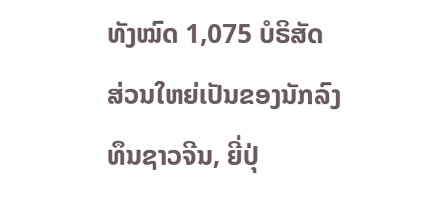ທັງໝົດ 1,075 ບໍຣິສັດ ສ່ວນໃຫຍ່ເປັນຂອງນັກລົງທຶນຊາວຈີນ, ຍີ່ປຸ່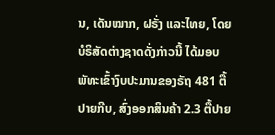ນ, ເດັນໝາກ, ຝຣັ່ງ ແລະໄທຍ, ໂດຍບໍຣິສັດຕ່າງຊາດດັ່ງກ່າວນີ້ ໄດ້ມອບພັທະເຂົ້າງົບປະມານຂອງຣັຖ 481 ຕື້ປາຍກີບ, ສົ່ງອອກສິນຄ້າ 2.3 ຕື້ປາຍ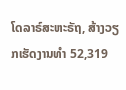ໂດລາຣ໌ສະຫະຣັຖ, ສ້າງວຽກເຮັດງານທໍາ 52,319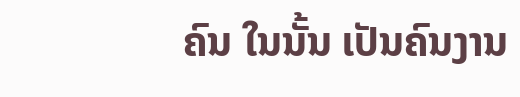ຄົນ ໃນນັ້ນ ເປັນຄົນງານ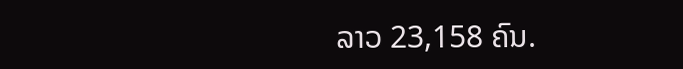ລາວ 23,158 ຄົນ.